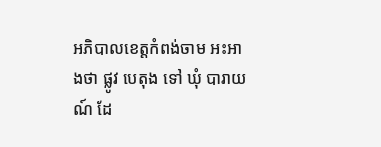អភិបាលខេត្តកំពង់ចាម អះអាងថា ផ្លូវ បេតុង ទៅ ឃុំ បារាយណ៍ ដែ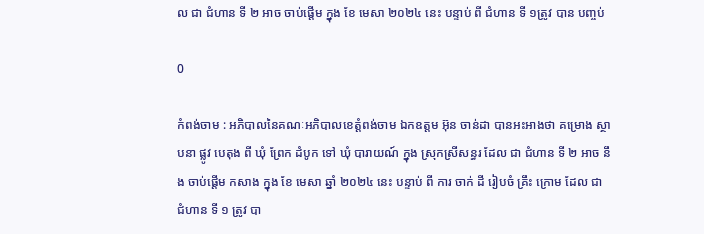ល ជា ជំហាន ទី ២ អាច ចាប់ផ្ដើម ក្នុង ខែ មេសា ២០២៤ នេះ បន្ទាប់ ពី ជំហាន ទី ១ត្រូវ បាន បញ្ចប់

0

កំពង់ចាម : អភិបាលនៃគណៈអភិបាលខេត្តំពង់ចាម ឯកឧត្តម អ៊ុន ចាន់ដា បានអះអាងថា គម្រោង ស្ថាបនា ផ្លូវ បេតុង ពី ឃុំ ព្រែក ដំបូក ទៅ ឃុំ បារាយណ៍ ក្នុង ស្រុកស្រីសន្ធរ ដែល ជា ជំហាន ទី ២ អាច នឹង ចាប់ផ្ដើម កសាង ក្នុង ខែ មេសា ឆ្នាំ ២០២៤ នេះ បន្ទាប់ ពី ការ ចាក់ ដី រៀបចំ គ្រឹះ ក្រោម ដែល ជា ជំហាន ទី ១ ត្រូវ បា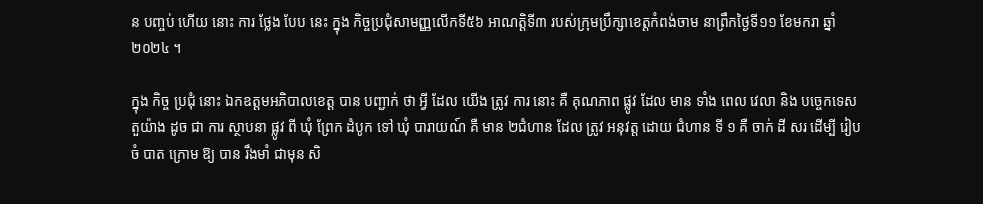ន បញ្ចប់ ហើយ នោះ ការ ថ្លែង បែប នេះ ក្នុង កិច្ចប្រជុំសាមញ្ញលើកទី៥៦ អាណត្តិទី៣ របស់ក្រុមប្រឹក្សាខេត្តកំពង់ចាម នាព្រឹកថ្ងៃទី១១ ខែមករា ឆ្នាំ២០២៤ ។

ក្នុង កិច្ច ប្រជុំ នោះ ឯកឧត្តមអភិបាលខេត្ត បាន បញ្ជាក់ ថា អ្វី ដែល យើង ត្រូវ ការ នោះ គឺ គុណភាព ផ្លូវ ដែល មាន ទាំង ពេល វេលា និង បច្ចេកទេស តួយ៉ាង ដូច ជា ការ ស្ថាបនា ផ្លូវ ពី ឃុំ ព្រែក ដំបូក ទៅ ឃុំ បារាយណ៍ គឺ មាន ២ជំហាន ដែល ត្រូវ អនុវត្ត ដោយ ជំហាន ទី ១ គឺ ចាក់ ដី សរ ដើម្បី រៀបចំ បាត ក្រោម ឱ្យ បាន រឹងមាំ ជាមុន សិ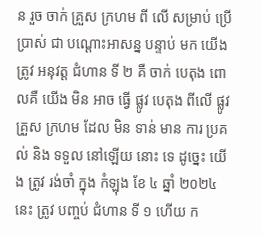ន រួច ចាក់ គ្រួស ក្រហម ពី លើ សម្រាប់ ប្រេីប្រាស់ ជា បណ្តោះអាសន្ន បន្ទាប់ មក យើង ត្រូវ អនុវត្ត ជំហាន ទី ២ គឺ ចាក់ បេតុង ពោលគឺ យេីង មិន អាច ធ្វើ ផ្លូវ បេតុង ពីលើ ផ្លូវ គ្រួស ក្រហម ដែល មិន ទាន់ មាន ការ ប្រគល់ និង ទទួល នៅឡើយ នោះ ទេ ដូច្នេះ យេីង ត្រូវ រង់ចាំ ក្នុង កំឡុង ខែ ៤ ឆ្នាំ ២០២៤ នេះ ត្រូវ បញ្ចប់ ជំហាន ទី ១ ហើយ ក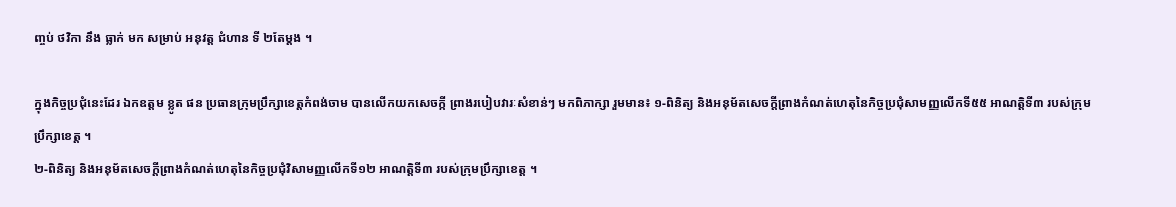ញ្ចប់ ថវិកា នឹង ធ្លាក់ មក សម្រាប់ អនុវត្ត ជំហាន ទី ២តែម្ដង ។

ក្នុងកិច្ចប្រជុំនេះដែរ ឯកឧត្តម ខ្លូត ផន ប្រធានក្រុមប្រឹក្សាខេត្តកំពង់ចាម បានលើកយកសេចក្កី ព្រាងរបៀបវារៈសំខាន់ៗ មកពិភាក្សា រួមមាន៖ ១-ពិនិត្យ និងអនុម័តសេចក្តីព្រាងកំណត់ហេតុនៃកិច្ចប្រជុំសាមញ្ញលើកទី៥៥ អាណត្តិទី៣ របស់ក្រុមប្រឹក្សាខេត្ត ។
២-ពិនិត្យ និងអនុម័តសេចក្តីព្រាងកំណត់ហេតុនៃកិច្ចប្រជុំវិសាមញ្ញលើកទី១២ អាណត្តិទី៣ របស់ក្រុមប្រឹក្សាខេត្ត ។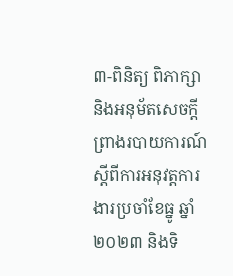៣-ពិនិត្យ ពិភាក្សា និងអនុម័តសេចក្តីព្រាងរបាយការណ៍ស្តីពីការអនុវត្តការងារប្រចាំខែធ្នូ ឆ្នាំ ២០២៣ និងទិ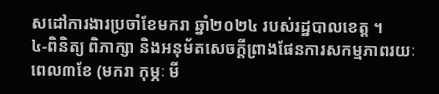សដៅការងារប្រចាំខែមករា ឆ្នាំ២០២៤ របស់រដ្ឋបាលខេត្ត ។
៤-ពិនិត្យ ពិភាក្សា និងអនុម័តសេចក្តីព្រាងផែនការសកម្មភាពរយៈពេល៣ខែ (មករា កុម្ភៈ មី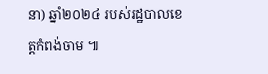នា) ឆ្នាំ២០២៤ របស់រដ្ឋបាលខេត្តកំពង់ចាម ៕